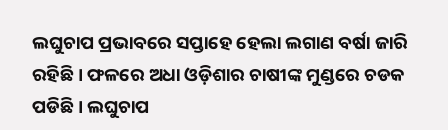ଲଘୁଚାପ ପ୍ରଭାବରେ ସପ୍ତାହେ ହେଲା ଲଗାଣ ବର୍ଷା ଜାରି ରହିଛି । ଫଳରେ ଅଧା ଓଡ଼ିଶାର ଚାଷୀଙ୍କ ମୁଣ୍ଡରେ ଚଡକ ପଡିଛି । ଲଘୁଚାପ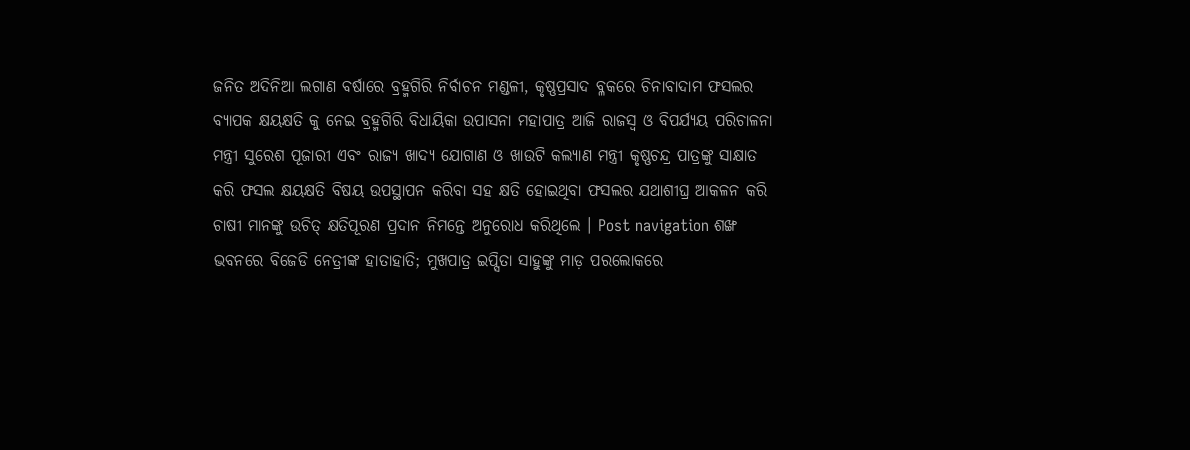ଜନିତ ଅଦିନିଆ ଲଗାଣ ବର୍ଷାରେ ବ୍ରହ୍ମଗିରି ନିର୍ବାଚନ ମଣ୍ଡଳୀ, କୃଷ୍ଣପ୍ରସାଦ ବ୍ଳକରେ ଚିନାବାଦାମ ଫସଲର ବ୍ୟାପକ କ୍ଷୟକ୍ଷତି କୁ ନେଇ ବ୍ରହ୍ମଗିରି ବିଧାୟିକା ଉପାସନା ମହାପାତ୍ର ଆଜି ରାଜସ୍ୱ ଓ ବିପର୍ଯ୍ୟୟ ପରିଚାଳନା ମନ୍ତ୍ରୀ ସୁରେଶ ପୂଜାରୀ ଏବଂ ରାଜ୍ୟ ଖାଦ୍ୟ ଯୋଗାଣ ଓ ଖାଉଟି କଲ୍ୟାଣ ମନ୍ତ୍ରୀ କୃଷ୍ଣଚନ୍ଦ୍ର ପାତ୍ରଙ୍କୁ ସାକ୍ଷାତ କରି ଫସଲ କ୍ଷୟକ୍ଷତି ବିଷୟ ଉପସ୍ଥାପନ କରିବା ସହ କ୍ଷତି ହୋଇଥିବା ଫସଲର ଯଥାଶୀଘ୍ର ଆକଳନ କରି ଚାଷୀ ମାନଙ୍କୁ ଉଚିତ୍ କ୍ଷତିପୂରଣ ପ୍ରଦାନ ନିମନ୍ତେ ଅନୁରୋଧ କରିଥିଲେ । Post navigation ଶଙ୍ଖ ଭବନରେ ବିଜେଡି ନେତ୍ରୀଙ୍କ ହାତାହାତି; ମୁଖପାତ୍ର ଇପ୍ସିତା ସାହୁଙ୍କୁ ମାଡ଼ ପରଲୋକରେ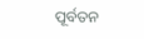ପୂର୍ବତନ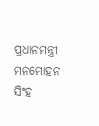ପ୍ରଧାନମନ୍ତ୍ରୀ ମନମୋହନ ସିଂହ